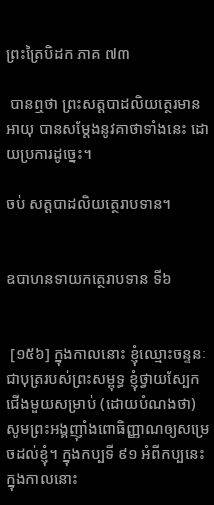ព្រះត្រៃបិដក ភាគ ៧៣

 បានឮថា ព្រះសត្តបាដលិយត្ថេរមានអាយុ បានសម្តែងនូវគាថាទាំងនេះ ដោយប្រការដូច្នេះ។

ចប់ សត្តបាដលិយត្ថេរាបទាន។


ឧបាហនទាយកត្ថេរាបទាន ទី៦


 [១៥៦] ក្នុងកាលនោះ ខ្ញុំឈ្មោះចន្ទនៈ ជាបុត្ររបស់ព្រះសម្ពុទ្ធ ខ្ញុំថ្វាយស្បែកជើងមួយសម្រាប់ (ដោយបំណងថា) សូមព្រះអង្គញ៉ាំងពោធិញ្ញាណឲ្យសម្រេចដល់ខ្ញុំ។ ក្នុងកប្បទី ៩១ អំពីកប្បនេះ ក្នុងកាលនោះ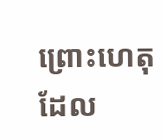ព្រោះហេតុដែល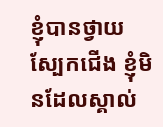ខ្ញុំបានថ្វាយស្បែកជើង ខ្ញុំមិនដែលស្គាល់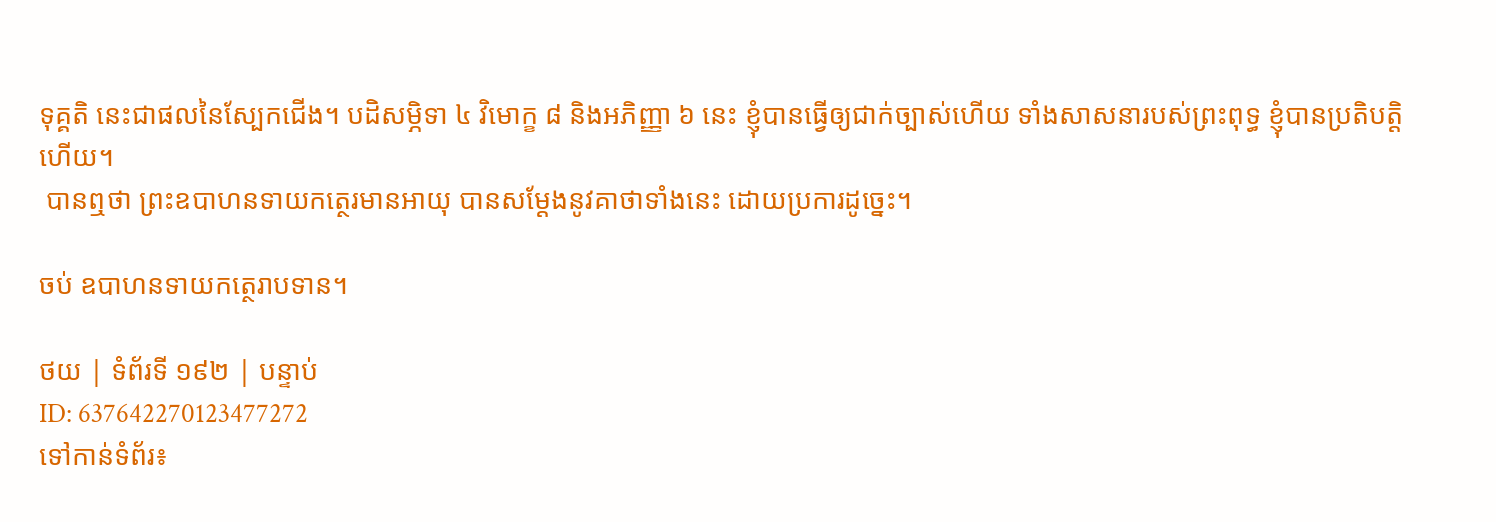ទុគ្គតិ នេះជាផលនៃស្បែកជើង។ បដិសម្ភិទា ៤ វិមោក្ខ ៨ និងអភិញ្ញា ៦ នេះ ខ្ញុំបានធ្វើឲ្យជាក់ច្បាស់ហើយ ទាំងសាសនារបស់ព្រះពុទ្ធ ខ្ញុំបានប្រតិបត្តិហើយ។
 បានឮថា ព្រះឧបាហនទាយកត្ថេរមានអាយុ បានសម្តែងនូវគាថាទាំងនេះ ដោយប្រការដូច្នេះ។

ចប់ ឧបាហនទាយកត្ថេរាបទាន។

ថយ | ទំព័រទី ១៩២ | បន្ទាប់
ID: 637642270123477272
ទៅកាន់ទំព័រ៖